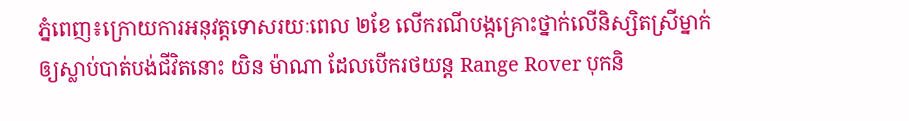ភ្នំពេញ៖ក្រោយការអនុវត្តទោសរយៈពេល ២ខែ លើករណីបង្កគ្រោះថ្នាក់លើនិស្សិតស្រីម្នាក់ឲ្យស្លាប់បាត់បង់ជីវិតនោះ យិន ម៉ាណា ដែលបើករថយន្ត Range Rover បុកនិ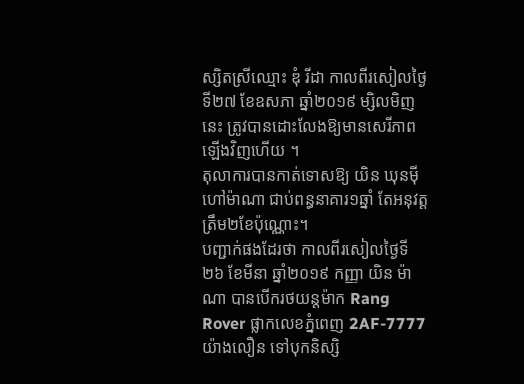ស្សិតស្រីឈ្មោះ ឌុំ រីដា កាលពីរសៀលថ្ងៃទី២៧ ខែឧសភា ឆ្នាំ២០១៩ ម្សិលមិញនេះ ត្រូវបានដោះលែងឱ្យមានសេរីភាពឡើងវិញហើយ ។
តុលាការបានកាត់ទោសឱ្យ យិន ឃុនម៉ី ហៅម៉ាណា ជាប់ពន្ធនាគារ១ឆ្នាំ តែអនុវត្តត្រឹម២ខែប៉ុណ្ណោះ។
បញ្ជាក់ផងដែរថា កាលពីរសៀលថ្ងៃទី២៦ ខែមីនា ឆ្នាំ២០១៩ កញ្ញា យិន ម៉ាណា បានបើករថយន្តម៉ាក Rang Rover ផ្លាកលេខភ្នំពេញ 2AF-7777 យ៉ាងលឿន ទៅបុកនិស្សិ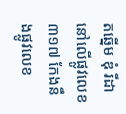តឆ្នើម ឌុំ រីដា នៅលើផ្លូវលេខ៣១៧ កែងនឹងផ្លូវលេខ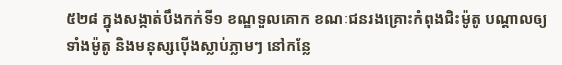៥២៨ ក្នុងសង្កាត់បឹងកក់ទី១ ខណ្ឌទួលគោក ខណៈជនរងគ្រោះកំពុងជិះម៉ូតូ បណ្តាលឲ្យទាំងម៉ូតូ និងមនុស្សប៉ើងស្លាប់ភ្លាមៗ នៅកន្លែ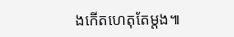ងកើតហេតុតែម្តង៕